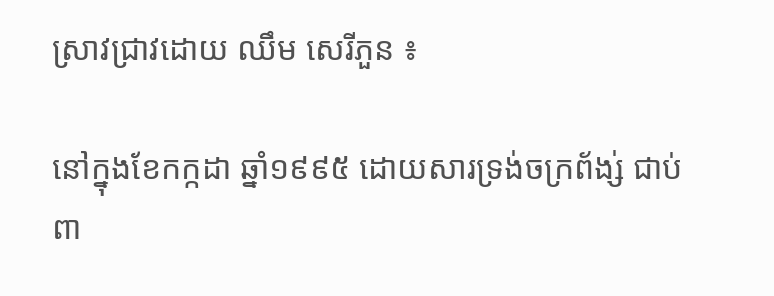ស្រាវជ្រាវដោយ ឈឹម សេរីភួន ៖

នៅក្នុងខែកក្កដា ឆ្នាំ១៩៩៥ ដោយសារទ្រង់ចក្រព័ង្ស់ ជាប់ពា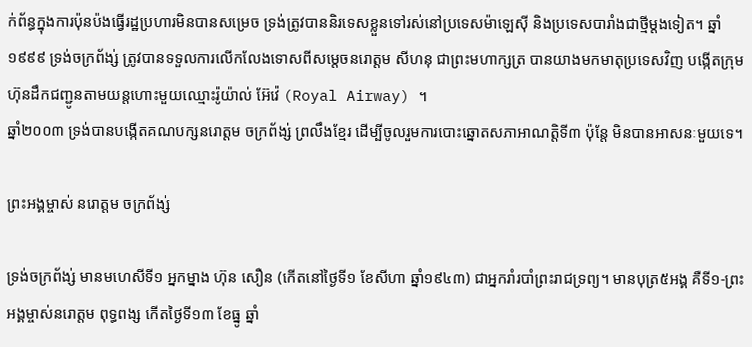ក់ព័ន្ធក្នុងការប៉ុនប៉ងធ្វើរដ្ឋប្រហារមិនបានសម្រេច ទ្រង់ត្រូវបាននិរទេសខ្លួនទៅរស់នៅប្រទេសម៉ាឡេស៊ី និងប្រទេសបារាំងជាថ្មីម្តងទៀត។ ឆ្នាំ១៩៩៩ ទ្រង់ចក្រព័ង្ស់ ត្រូវបានទទួលការលើកលែងទោសពីសម្តេចនរោត្តម សីហនុ ជាព្រះមហាក្សត្រ បានយាងមកមាតុប្រទេសវិញ បង្កើតក្រុមហ៊ុនដឹកជញ្ជូនតាមយន្តហោះមួយឈ្មោះរ៉ូយ៉ាល់ អ៊ែវ៉េ (Royal Airway) ។
ឆ្នាំ២០០៣ ទ្រង់បានបង្កើតគណបក្សនរោត្តម ចក្រព័ង្ស់ ព្រលឹងខ្មែរ ដើម្បីចូលរួមការបោះឆ្នោតសភាអាណត្តិទី៣ ប៉ុន្តែ មិនបានអាសនៈមួយទេ។

ព្រះអង្គម្ចាស់ នរោត្តម ចក្រព័ង្ស់

ទ្រង់ចក្រព័ង្ស់ មានមហេសីទី១ អ្នកម្នាង ហ៊ុន សឿន (កើតនៅថ្ងៃទី១ ខែសីហា ឆ្នាំ១៩៤៣) ជាអ្នករាំរបាំព្រះរាជទ្រព្យ។ មានបុត្រ៥អង្គ គឺទី១-ព្រះអង្គម្ចាស់នរោត្តម ពុទ្ធពង្ស កើតថ្ងៃទី១៣ ខែធ្នូ ឆ្នាំ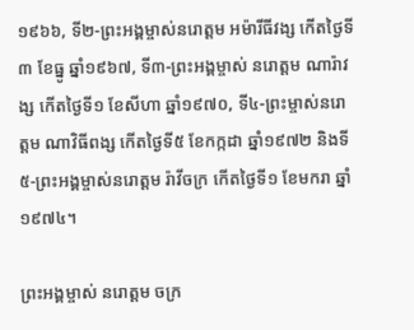១៩៦៦, ទី២-ព្រះអង្គម្ចាស់នរោត្តម អម៉ារីធីវង្ស កើតថ្ងៃទី៣ ខែធ្នូ ឆ្នាំ១៩៦៧, ទី៣-ព្រះអង្គម្ចាស់ នរោត្តម ណារ៉ាវង្ស កើតថ្ងៃទី១ ខែសីហា ឆ្នាំ១៩៧០, ទី៤-ព្រះម្ចាស់នរោត្តម ណាវិធីពង្ស កើតថ្ងៃទី៥ ខែកក្កដា ឆ្នាំ១៩៧២ និងទី៥-ព្រះអង្គម្ចាស់នរោត្តម រ៉ាវីចក្រ កើតថ្ងៃទី១ ខែមករា ឆ្នាំ១៩៧៤។

ព្រះអង្គម្ចាស់ នរោត្តម ចក្រ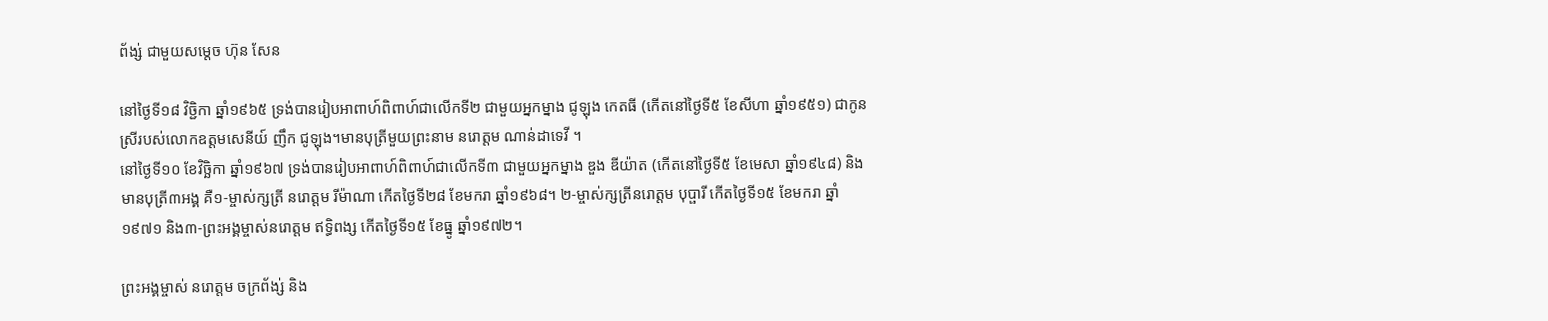ព័ង្ស់ ជាមួយសម្តេច ហ៊ុន សែន

នៅថ្ងៃទី១៨ វិច្ជិកា ឆ្នាំ១៩៦៥ ទ្រង់បានរៀបអាពាហ៍ពិពាហ៍ជាលើកទី២ ជាមួយអ្នកម្នាង ជូឡុង កេតធី (កើតនៅថ្ងៃទី៥ ខែសីហា ឆ្នាំ១៩៥១) ជាកូនស្រីរបស់លោកឧត្តមសេនីយ៍ ញឹក ជូឡុង។មានបុត្រីមួយព្រះនាម នរោត្តម ណាន់ដាទេវី ។
នៅថ្ងៃទី១០ ខែវិច្ឆិកា ឆ្នាំ១៩៦៧ ទ្រង់បានរៀបអាពាហ៍ពិពាហ៍ជាលើកទី៣ ជាមួយអ្នកម្នាង ឌួង ឌីយ៉ាត (កើតនៅថ្ងៃទី៥ ខែមេសា ឆ្នាំ១៩៤៨) និងមានបុត្រី៣អង្គ គឺ១-ម្ចាស់ក្សត្រី នរោត្តម រីម៉ាណា កើតថ្ងៃទី២៨ ខែមករា ឆ្នាំ១៩៦៨។ ២-ម្ចាស់ក្សត្រីនរោត្តម បុប្ផារី កើតថ្ងៃទី១៥ ខែមករា ឆ្នាំ១៩៧១ និង៣-ព្រះអង្គម្ចាស់នរោត្តម ឥទ្ធិពង្ស កើតថ្ងៃទី១៥ ខែធ្នូ ឆ្នាំ១៩៧២។

ព្រះអង្គម្ចាស់ នរោត្តម ចក្រព័ង្ស់ និង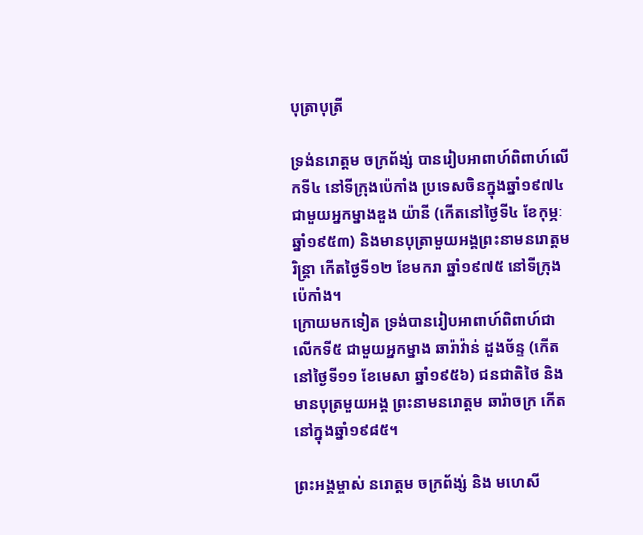បុត្រាបុត្រី

ទ្រង់នរោត្តម ចក្រព័ង្ស់ បានរៀបអាពាហ៍ពិពាហ៍លើកទី៤ នៅទីក្រុងប៉េកាំង ប្រទេសចិនក្នុងឆ្នាំ១៩៧៤ ជាមួយអ្នកម្នាងឌួង យ៉ានី (កើតនៅថ្ងៃទី៤ ខែកុម្ភៈ ឆ្នាំ១៩៥៣) និងមានបុត្រាមួយអង្គព្រះនាមនរោត្តម រិន្ត្រា កើតថ្ងៃទី១២ ខែមករា ឆ្នាំ១៩៧៥ នៅទីក្រុងប៉េកាំង។
ក្រោយមកទៀត ទ្រង់បានរៀបអាពាហ៍ពិពាហ៍ជាលើកទី៥ ជាមួយអ្នកម្នាង ឆារ៉ាវ៉ាន់ ដួងច័ន្ទ (កើតនៅថ្ងៃទី១១ ខែមេសា ឆ្នាំ១៩៥៦) ជនជាតិថៃ និងមានបុត្រមួយអង្គ ព្រះនាមនរោត្តម ឆារ៉ាចក្រ កើតនៅក្នុងឆ្នាំ១៩៨៥។

ព្រះអង្គម្ចាស់ នរោត្តម ចក្រព័ង្ស់ និង មហេសី